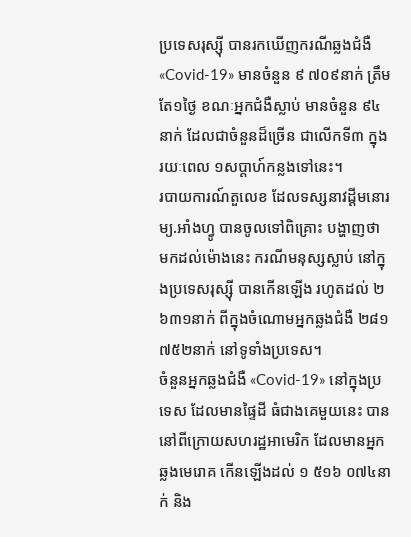ប្រទេសរុស្ស៊ី បានរកឃើញករណីឆ្លងជំងឺ «Covid-19» មានចំនួន ៩ ៧០៩នាក់ ត្រឹមតែ១ថ្ងៃ ខណៈអ្នកជំងឺស្លាប់ មានចំនួន ៩៤នាក់ ដែលជាចំនួនដ៏ច្រើន ជាលើកទី៣ ក្នុងរយៈពេល ១សប្ដាហ៍កន្លងទៅនេះ។
របាយការណ៍តួលេខ ដែលទស្សនាវដ្ដីមនោរម្យ.អាំងហ្វូ បានចូលទៅពិគ្រោះ បង្ហាញថា មកដល់ម៉ោងនេះ ករណីមនុស្សស្លាប់ នៅក្នុងប្រទេសរុស្ស៊ី បានកើនឡើង រហូតដល់ ២ ៦៣១នាក់ ពីក្នុងចំណោមអ្នកឆ្លងជំងឺ ២៨១ ៧៥២នាក់ នៅទូទាំងប្រទេស។
ចំនួនអ្នកឆ្លងជំងឺ «Covid-19» នៅក្នុងប្រទេស ដែលមានផ្ទៃដី ធំជាងគេមួយនេះ បាននៅពីក្រោយសហរដ្ឋអាមេរិក ដែលមានអ្នកឆ្លងមេរោគ កើនឡើងដល់ ១ ៥១៦ ០៧៤នាក់ និង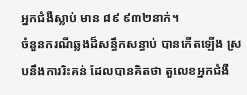អ្នកជំងឺស្លាប់ មាន ៨៩ ៩៣២នាក់។
ចំនួនករណីឆ្លងដ៏សន្ធឹកសន្ធាប់ បានកើតឡើង ស្របនឹងការរិះគន់ ដែលបានគិតថា តួលេខអ្នកជំងឺ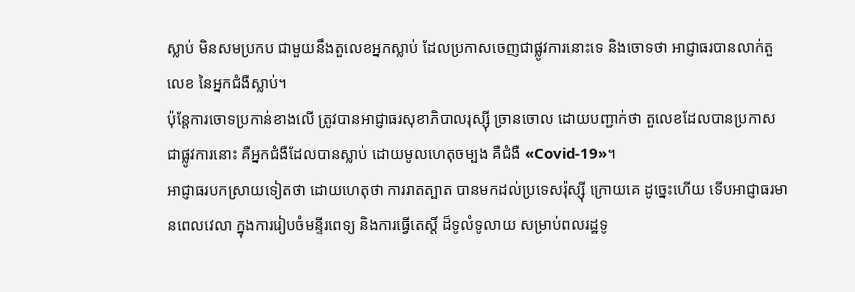ស្លាប់ មិនសមប្រកប ជាមួយនឹងតួលេខអ្នកស្លាប់ ដែលប្រកាសចេញជាផ្លូវការនោះទេ និងចោទថា អាជ្ញាធរបានលាក់តួលេខ នៃអ្នកជំងឺស្លាប់។
ប៉ុន្តែការចោទប្រកាន់ខាងលើ ត្រូវបានអាជ្ញាធរសុខាភិបាលរុស្ស៊ី ច្រានចោល ដោយបញ្ជាក់ថា តួលេខដែលបានប្រកាស ជាផ្លូវការនោះ គឺអ្នកជំងឺដែលបានស្លាប់ ដោយមូលហេតុចម្បង គឺជំងឺ «Covid-19»។
អាជ្ញាធរបកស្រាយទៀតថា ដោយហេតុថា ការរាតត្បាត បានមកដល់ប្រទេសរ៉ុស្ស៊ី ក្រោយគេ ដូច្នេះហើយ ទើបអាជ្ញាធរមានពេលវេលា ក្នុងការរៀបចំមន្ទីរពេទ្យ និងការធ្វើតេស្ដិ៍ ដ៏ទូលំទូលាយ សម្រាប់ពលរដ្ឋទូ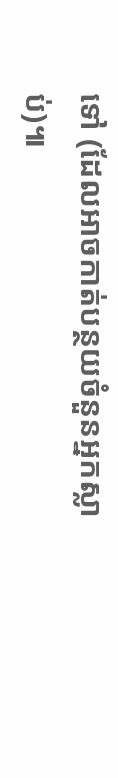ទៅ (ដែលអាចកាត់បន្ថយចំនួនអ្នកស្លាប់)៕